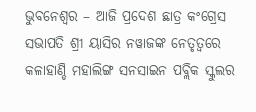ଭୁବନେଶ୍ୱର – ଆଜି ପ୍ରଦେଶ ଛାତ୍ର କଂଗ୍ରେସ ସଭାପତି ଶ୍ରୀ ୟାସିର ନୱାଜଙ୍କ ନେତୃତ୍ୱରେ କଳାହାଣ୍ଡି ମହାଲିଙ୍ଗ ସନସାଇନ ପବ୍ଲିକ ସ୍କୁଲର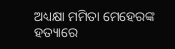ଅଧ୍ୟକ୍ଷା ମମିତା ମେହେରଙ୍କ ହତ୍ୟାରେ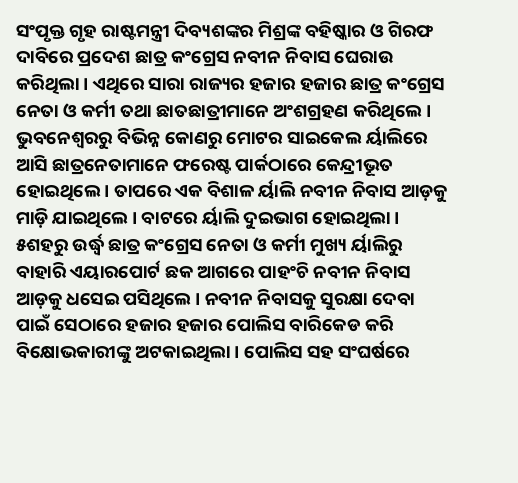ସଂପୃକ୍ତ ଗୃହ ରାଷ୍ଟମନ୍ତ୍ରୀ ଦିବ୍ୟଶଙ୍କର ମିଶ୍ରଙ୍କ ବହିଷ୍କାର ଓ ଗିରଫ ଦାବିରେ ପ୍ରଦେଶ ଛାତ୍ର କଂଗ୍ରେସ ନବୀନ ନିବାସ ଘେରାଉ କରିଥିଲା । ଏଥିରେ ସାରା ରାଜ୍ୟର ହଜାର ହଜାର ଛାତ୍ର କଂଗ୍ରେସ ନେତା ଓ କର୍ମୀ ତଥା ଛାତଛାତ୍ରୀମାନେ ଅଂଶଗ୍ରହଣ କରିଥିଲେ । ଭୁବନେଶ୍ୱରରୁ ବିଭିନ୍ନ କୋଣରୁ ମୋଟର ସାଇକେଲ ର୍ୟାଲିରେ ଆସି ଛାତ୍ରନେତାମାନେ ଫରେଷ୍ଟ ପାର୍କଠାରେ କେନ୍ଦ୍ରୀଭୂତ ହୋଇଥିଲେ । ତାପରେ ଏକ ବିଶାଳ ର୍ୟାଲି ନବୀନ ନିବାସ ଆଡ଼କୁ ମାଡ଼ି ଯାଇଥିଲେ । ବାଟରେ ର୍ୟାଲି ଦୁଇଭାଗ ହୋଇଥିଲା । ୫ଶହରୁ ଉର୍ଦ୍ଧ୍ୱ ଛାତ୍ର କଂଗ୍ରେସ ନେତା ଓ କର୍ମୀ ମୁଖ୍ୟ ର୍ୟାଲିରୁ ବାହାରି ଏୟାରପୋର୍ଟ ଛକ ଆଗରେ ପାହଂଚି ନବୀନ ନିବାସ ଆଡ଼କୁ ଧସେଇ ପସିଥିଲେ । ନବୀନ ନିବାସକୁ ସୁରକ୍ଷା ଦେବା ପାଇଁ ସେଠାରେ ହଜାର ହଜାର ପୋଲିସ ବାରିକେଡ କରି ବିକ୍ଷୋଭକାରୀଙ୍କୁ ଅଟକାଇଥିଲା । ପୋଲିସ ସହ ସଂଘର୍ଷରେ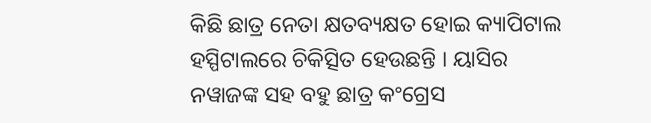କିଛି ଛାତ୍ର ନେତା କ୍ଷତବ୍ୟକ୍ଷତ ହୋଇ କ୍ୟାପିଟାଲ ହସ୍ପିଟାଲରେ ଚିକିତ୍ସିତ ହେଉଛନ୍ତି । ୟାସିର ନୱାଜଙ୍କ ସହ ବହୁ ଛାତ୍ର କଂଗ୍ରେସ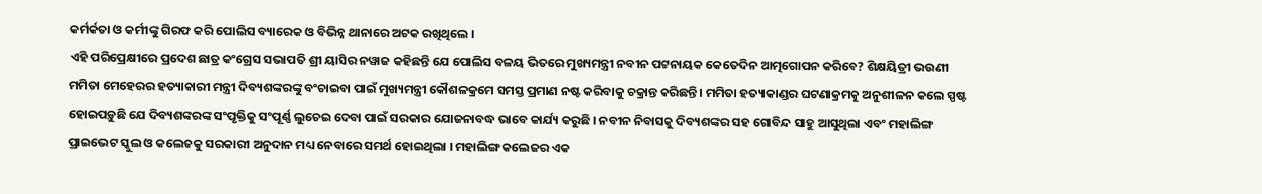କର୍ମର୍କତା ଓ କର୍ମୀଙ୍କୁ ଗିରଫ କରି ପୋଲିସ ବ୍ୟାରେକ ଓ ବିଭିନ୍ନ ଥାନାରେ ଅଟକ ରଖିଥିଲେ ।
ଏହି ପରିପ୍ରେକ୍ଷୀରେ ପ୍ରଦେଶ ଛାତ୍ର କଂଗ୍ରେସ ସଭାପତି ଶ୍ରୀ ୟାସିର ନୱାଜ କହିଛନ୍ତି ଯେ ପୋଲିସ ବଳୟ ଭିତରେ ମୁଖ୍ୟମନ୍ତ୍ରୀ ନବୀନ ପଟ୍ଟନାୟକ କେତେଦିନ ଆତ୍ମଗୋପନ କରିବେ? ଶିକ୍ଷୟିତ୍ରୀ ଭଉଣୀ ମମିତା ମେହେରର ହତ୍ୟାକାରୀ ମନ୍ତ୍ରୀ ଦିବ୍ୟଶଙ୍କରଙ୍କୁ ବଂଚାଇବା ପାଇଁ ମୁଖ୍ୟମନ୍ତ୍ରୀ କୌଶଳକ୍ରମେ ସମସ୍ତ ପ୍ରମାଣ ନଷ୍ଟ କରିବାକୁ ଚକ୍ରାନ୍ତ କରିଛନ୍ତି । ମମିତା ହତ୍ୟାକାଣ୍ଡର ଘଟଣାକ୍ରମକୁ ଅନୁଶୀଳନ କଲେ ସ୍ପଷ୍ଟ ହୋଇପଡ଼ୁଛି ଯେ ଦିବ୍ୟଶଙ୍କରଙ୍କ ସଂପୃକ୍ତିକୁ ସଂପୂର୍ଣ୍ଣ ଲୁଚେଇ ଦେବା ପାଇଁ ସରକାର ଯୋଜନାବଦ୍ଧ ଭାବେ କାର୍ଯ୍ୟ କରୁଛି । ନବୀନ ନିବାସକୁ ଦିବ୍ୟଶଙ୍କର ସହ ଗୋବିନ୍ଦ ସାହୁ ଆସୁଥିଲା ଏବଂ ମହାଲିଙ୍ଗ ପ୍ରାଇଭେଟ ସ୍କୁଲ ଓ କଲେଜକୁ ସରକାରୀ ଅନୁଦାନ ମଧ୍ୟ ନେବାରେ ସମର୍ଥ ହୋଇଥିଲା । ମହାଲିଙ୍ଗ କଲେଜର ଏକ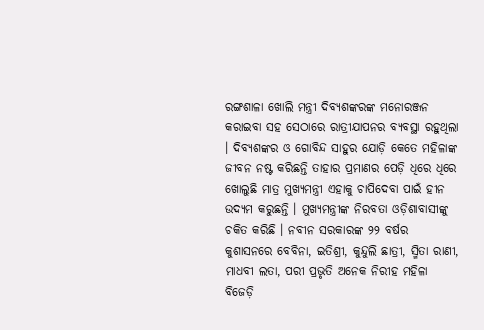ରଙ୍ଗଶାଳା ଖୋଲି ମନ୍ତ୍ରୀ ଦିବ୍ୟଶଙ୍କରଙ୍କ ମନୋରଞ୍ଜନ କରାଇବା ସହ ସେଠାରେ ରାତ୍ରୀଯାପନର ବ୍ୟବସ୍ଥା ରହୁଥିଲା । ଦିବ୍ୟଶଙ୍କର ଓ ଗୋବିନ୍ଦ ସାହୁର ଯୋଡ଼ି କେତେ ମହିଳାଙ୍କ ଜୀବନ ନଷ୍ଟ କରିଛନ୍ତି ତାହାର ପ୍ରମାଣର ପେଡ଼ି ଧିରେ ଧିରେ ଖୋଲୁଛି ମାତ୍ର ମୁଖ୍ୟମନ୍ତ୍ରୀ ଏହାକୁ ଚାପିଦେବା ପାଇଁ ହୀନ ଉଦ୍ୟମ କରୁଛନ୍ତି । ମୁଖ୍ୟମନ୍ତ୍ରୀଙ୍କ ନିରବତା ଓଡ଼ିଶାବାସୀଙ୍କୁ ଚକିତ କରିଛି । ନବୀନ ସରକାରଙ୍କ ୨୨ ବର୍ଷର କୁଶାସନରେ ବେବିନା, ଇତିଶ୍ରୀ, କୁନ୍ଦୁଲି ଛାତ୍ରୀ, ସ୍ମିତା ରାଣୀ, ମାଧବୀ ଲତା, ପରୀ ପ୍ରଭୃତି ଅନେକ ନିରୀହ ମହିଳା ବିଜେଡ଼ି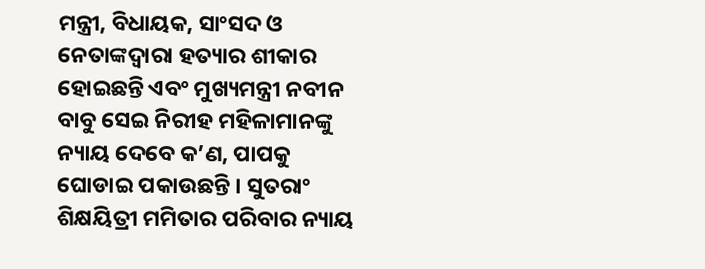ମନ୍ତ୍ରୀ, ବିଧାୟକ, ସାଂସଦ ଓ ନେତାଙ୍କଦ୍ୱାରା ହତ୍ୟାର ଶୀକାର ହୋଇଛନ୍ତି ଏବଂ ମୁଖ୍ୟମନ୍ତ୍ରୀ ନବୀନ ବାବୁ ସେଇ ନିରୀହ ମହିଳାମାନଙ୍କୁ ନ୍ୟାୟ ଦେବେ କ’ଣ, ପାପକୁ ଘୋଡାଇ ପକାଉଛନ୍ତି । ସୁତରାଂ ଶିକ୍ଷୟିତ୍ରୀ ମମିତାର ପରିବାର ନ୍ୟାୟ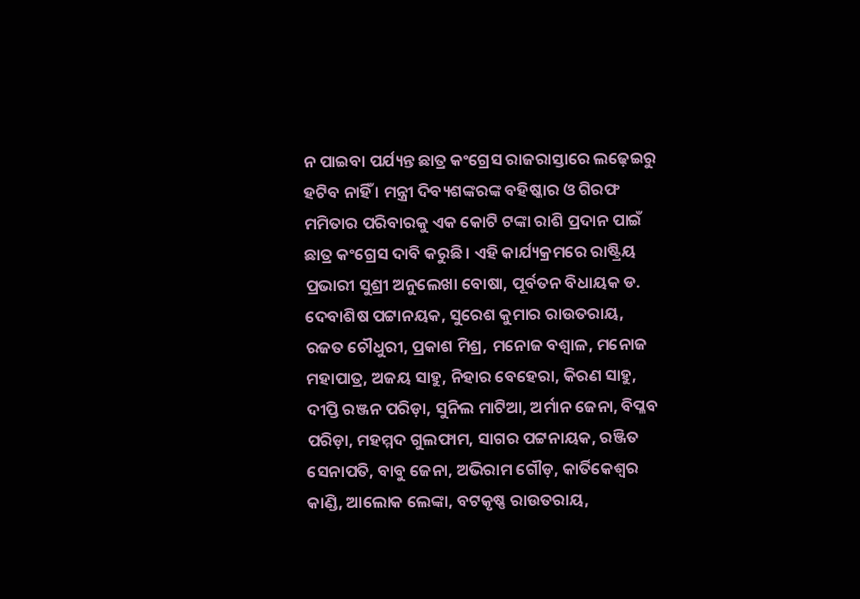ନ ପାଇବା ପର୍ଯ୍ୟନ୍ତ ଛାତ୍ର କଂଗ୍ରେସ ରାଜରାସ୍ତାରେ ଲଢ଼େଇରୁ ହଟିବ ନାହିଁ । ମନ୍ତ୍ରୀ ଦିବ୍ୟଶଙ୍କରଙ୍କ ବହିଷ୍କାର ଓ ଗିରଫ ମମିତାର ପରିବାରକୁ ଏକ କୋଟି ଟଙ୍କା ରାଶି ପ୍ରଦାନ ପାଇଁ ଛାତ୍ର କଂଗ୍ରେସ ଦାବି କରୁଛି । ଏହି କାର୍ଯ୍ୟକ୍ରମରେ ରାଷ୍ଟ୍ରିୟ ପ୍ରଭାରୀ ସୁଶ୍ରୀ ଅନୁଲେଖା ବୋଷା, ପୂର୍ବତନ ବିଧାୟକ ଡ. ଦେବାଶିଷ ପଟ୍ଟାନୟକ, ସୁରେଶ କୁମାର ରାଉତରାୟ, ରଜତ ଚୌଧୁରୀ, ପ୍ରକାଶ ମିଶ୍ର, ମନୋଜ ବଶ୍ୱାଳ, ମନୋଜ ମହାପାତ୍ର, ଅଜୟ ସାହୁ, ନିହାର ବେହେରା, କିରଣ ସାହୁ, ଦୀପ୍ତି ରଞ୍ଜନ ପରିଡ଼ା, ସୁନିଲ ମାଟିଆ, ଅର୍ମାନ ଜେନା, ବିପ୍ଳବ ପରିଡ଼ା, ମହମ୍ମଦ ଗୁଲଫାମ, ସାଗର ପଟ୍ଟନାୟକ, ରଞ୍ଜିତ ସେନାପତି, ବାବୁ ଜେନା, ଅଭିରାମ ଗୌଡ଼, କାର୍ତିକେଶ୍ୱର କାଣ୍ଡି, ଆଲୋକ ଲେଙ୍କା, ବଟକୃଷ୍ଣ ରାଉତରାୟ,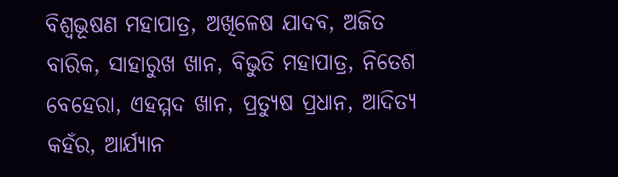ବିଶ୍ୱଭୂଷଣ ମହାପାତ୍ର, ଅଖିଳେଷ ଯାଦବ, ଅଜିତ ବାରିକ, ସାହାରୁଖ ଖାନ, ବିଭୁତି ମହାପାତ୍ର, ନିତେଶ ବେହେରା, ଏହମ୍ମଦ ଖାନ, ପ୍ରତ୍ୟୁଷ ପ୍ରଧାନ, ଆଦିତ୍ୟ କହଁର, ଆର୍ଯ୍ୟାନ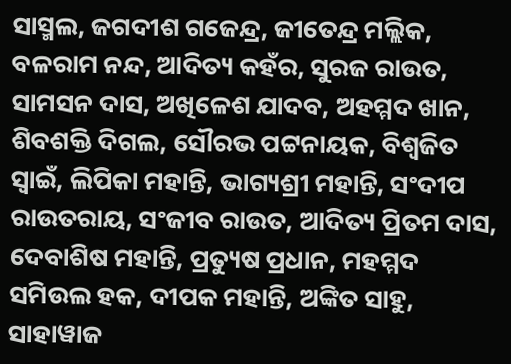ସାସ୍ମଲ, ଜଗଦୀଶ ଗଜେନ୍ଦ୍ର, ଜୀତେନ୍ଦ୍ର ମଲ୍ଲିକ, ବଳରାମ ନନ୍ଦ, ଆଦିତ୍ୟ କହଁର, ସୁରଜ ରାଉତ, ସାମସନ ଦାସ, ଅଖିଳେଶ ଯାଦବ, ଅହମ୍ମଦ ଖାନ, ଶିବଶକ୍ତି ଦିଗଲ, ସୌରଭ ପଟ୍ଟନାୟକ, ବିଶ୍ୱଜିତ ସ୍ୱାଇଁ, ଲିପିକା ମହାନ୍ତି, ଭାଗ୍ୟଶ୍ରୀ ମହାନ୍ତି, ସଂଦୀପ ରାଉତରାୟ, ସଂଜୀବ ରାଉତ, ଆଦିତ୍ୟ ପ୍ରିତମ ଦାସ, ଦେବାଶିଷ ମହାନ୍ତି, ପ୍ରତ୍ୟୁଷ ପ୍ରଧାନ, ମହମ୍ମଦ ସମିଉଲ ହକ, ଦୀପକ ମହାନ୍ତି, ଅଙ୍କିତ ସାହୁ, ସାହାୱାଜ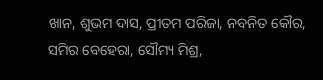ଖାନ, ଶୁଭମ ଦାସ, ପ୍ରୀତମ ପରିଜା, ନବନିତ କୌର, ସମିର ବେହେରା, ସୌମ୍ୟ ମିଶ୍ର,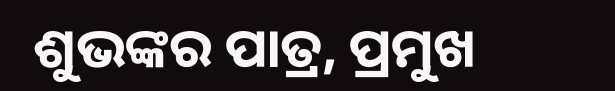ଶୁଭଙ୍କର ପାତ୍ର, ପ୍ରମୁଖ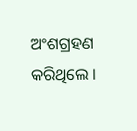ଅଂଶଗ୍ରହଣ କରିଥିଲେ ।